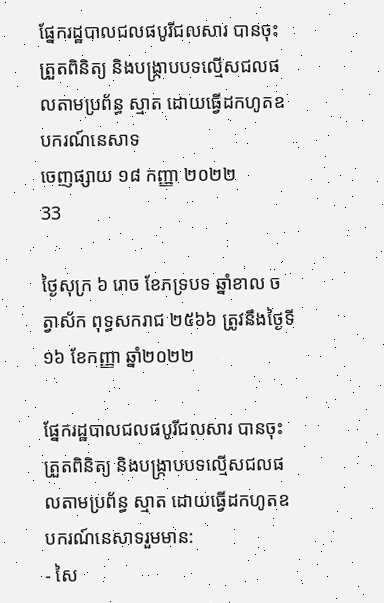ផ្នែករដ្ឋបាលជលផបូរីជលសារ បានចុះត្រួតពិនិត្យ និងបង្ក្រាបបទល្មើសជលផលតាមប្រព័ន្ធ ស្មាត ដោយធ្វើដកហូតឧបករណ៍នេសាទ
ចេញផ្សាយ ១៨ កញ្ញា ២០២២
33

ថ្ងៃសុក្រ ៦ រោច ខែភទ្របទ ឆ្នាំខាល ចត្វាស័ក ពុទ្ធសករាជ ២៥៦៦ ត្រូវនឹងថ្ងៃទី១៦ ខែកញ្ញា ឆ្នាំ២០២២

ផ្នែករដ្ឋបាលជលផបូរីជលសារ បានចុះត្រួតពិនិត្យ និងបង្ក្រាបបទល្មើសជលផលតាមប្រព័ន្ធ ស្មាត ដោយធ្វើដកហូតឧបករណ៍នេសាទរួមមាន:
- សៃ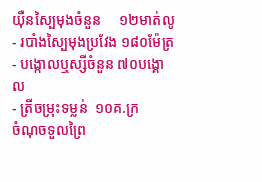យ៉ឺនស្បៃមុងចំនួន     ១២មាត់លូ
- របាំងស្បៃមុងប្រវែង ១៨០ម៉ែត្រ
- បង្កោលឬស្សីចំនួន ៧០បង្គោល
- ត្រីចម្រុះទម្លន់  ១០គ.ក្រ
ចំណុចទួលព្រៃ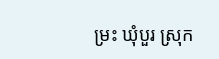ម្រះ ឃុំបួរ ស្រុក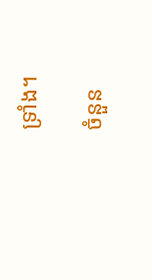ទ្រាំង។

ចំនួន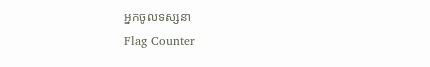អ្នកចូលទស្សនា
Flag Counter